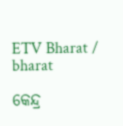ETV Bharat / bharat

କେନ୍ଦ୍ର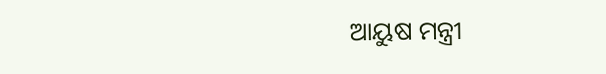ଆୟୁଷ ମନ୍ତ୍ରୀ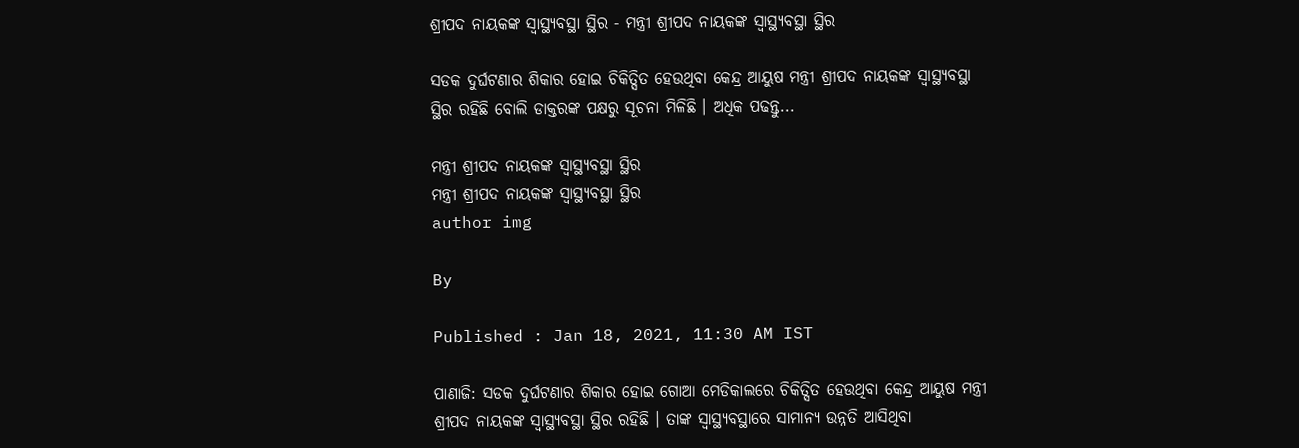ଶ୍ରୀପଦ ନାୟକଙ୍କ ସ୍ବାସ୍ଥ୍ୟବସ୍ଥା ସ୍ଥିର - ମନ୍ତ୍ରୀ ଶ୍ରୀପଦ ନାୟକଙ୍କ ସ୍ବାସ୍ଥ୍ୟବସ୍ଥା ସ୍ଥିର

ସଡକ ଦୁର୍ଘଟଣାର ଶିକାର ହୋଇ ଚିକିତ୍ସିତ ହେଉଥିବା କେନ୍ଦ୍ର ଆୟୁଷ ମନ୍ତ୍ରୀ ଶ୍ରୀପଦ ନାୟକଙ୍କ ସ୍ବାସ୍ଥ୍ୟବସ୍ଥା ସ୍ଥିର ରହିଛି ବୋଲି ଡାକ୍ତରଙ୍କ ପକ୍ଷରୁ ସୂଚନା ମିଳିଛି । ଅଧିକ ପଢନ୍ତୁ...

ମନ୍ତ୍ରୀ ଶ୍ରୀପଦ ନାୟକଙ୍କ ସ୍ବାସ୍ଥ୍ୟବସ୍ଥା ସ୍ଥିର
ମନ୍ତ୍ରୀ ଶ୍ରୀପଦ ନାୟକଙ୍କ ସ୍ବାସ୍ଥ୍ୟବସ୍ଥା ସ୍ଥିର
author img

By

Published : Jan 18, 2021, 11:30 AM IST

ପାଣାଜି: ସଡକ ଦୁର୍ଘଟଣାର ଶିକାର ହୋଇ ଗୋଆ ମେଡିକାଲରେ ଚିକିତ୍ସିତ ହେଉଥିବା କେନ୍ଦ୍ର ଆୟୁଷ ମନ୍ତ୍ରୀ ଶ୍ରୀପଦ ନାୟକଙ୍କ ସ୍ବାସ୍ଥ୍ୟବସ୍ଥା ସ୍ଥିର ରହିଛି । ତାଙ୍କ ସ୍ବାସ୍ଥ୍ୟବସ୍ଥାରେ ସାମାନ୍ୟ ଉନ୍ନତି ଆସିଥିବା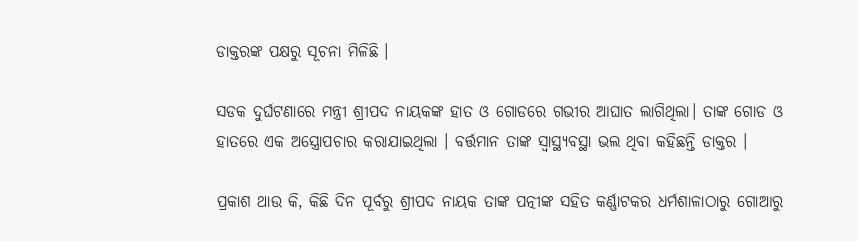ଡାକ୍ତରଙ୍କ ପକ୍ଷରୁ ସୂଚନା ମିଳିଛି ।

ସଡକ ଦୁର୍ଘଟଣାରେ ମନ୍ତ୍ରୀ ଶ୍ରୀପଦ ନାୟକଙ୍କ ହାତ ଓ ଗୋଡରେ ଗଭୀର ଆଘାତ ଲାଗିଥିଲା। ତାଙ୍କ ଗୋଡ ଓ ହାତରେ ଏକ ଅସ୍ତ୍ରୋପଚାର କରାଯାଇଥିଲା । ବର୍ତ୍ତମାନ ତାଙ୍କ ସ୍ବାସ୍ଥ୍ୟବସ୍ଥା ଭଲ ଥିବା କହିଛନ୍ତି ଡାକ୍ତର ।

ପ୍ରକାଶ ଥାଉ କି, କିଛି ଦିନ ପୂର୍ବରୁ ଶ୍ରୀପଦ ନାୟକ ତାଙ୍କ ପତ୍ନୀଙ୍କ ସହିତ କର୍ଣ୍ଣାଟକର ଧର୍ମଶାଳାଠାରୁ ଗୋଆରୁ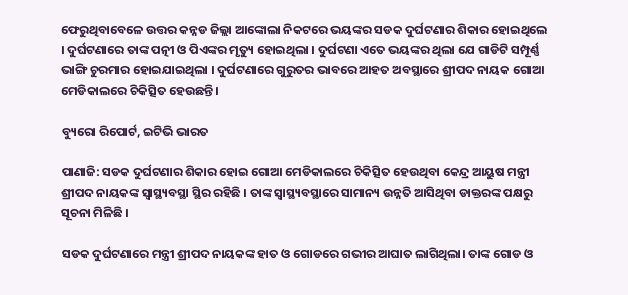ଫେରୁଥିବାବେଳେ ଉତ୍ତର କନ୍ନଡ ଜିଲ୍ଲା ଆଙ୍କୋଲା ନିକଟରେ ଭୟଙ୍କର ସଡକ ଦୁର୍ଘଟଣାର ଶିକାର ହୋଇଥିଲେ । ଦୁର୍ଘଟଣାରେ ତାଙ୍କ ପତ୍ନୀ ଓ ପିଏଙ୍କର ମୃତ୍ୟୁ ହୋଇଥିଲା । ଦୁର୍ଘଟଣା ଏତେ ଭୟଙ୍କର ଥିଲା ଯେ ଗାଡିଟି ସମ୍ପୂର୍ଣ୍ଣ ଭାଙ୍ଗି ଚୁରମାର ହୋଇଯାଇଥିଲା । ଦୁର୍ଘଟଣାରେ ଗୁରୁତର ଭାବରେ ଆହତ ଅବସ୍ଥାରେ ଶ୍ରୀପଦ ନାୟକ ଗୋଆ ମେଡିକାଲରେ ଚିକିତ୍ସିତ ହେଉଛନ୍ତି ।

ବ୍ୟୁରୋ ରିପୋର୍ଟ, ଇଟିଭି ଭାରତ

ପାଣାଜି: ସଡକ ଦୁର୍ଘଟଣାର ଶିକାର ହୋଇ ଗୋଆ ମେଡିକାଲରେ ଚିକିତ୍ସିତ ହେଉଥିବା କେନ୍ଦ୍ର ଆୟୁଷ ମନ୍ତ୍ରୀ ଶ୍ରୀପଦ ନାୟକଙ୍କ ସ୍ବାସ୍ଥ୍ୟବସ୍ଥା ସ୍ଥିର ରହିଛି । ତାଙ୍କ ସ୍ବାସ୍ଥ୍ୟବସ୍ଥାରେ ସାମାନ୍ୟ ଉନ୍ନତି ଆସିଥିବା ଡାକ୍ତରଙ୍କ ପକ୍ଷରୁ ସୂଚନା ମିଳିଛି ।

ସଡକ ଦୁର୍ଘଟଣାରେ ମନ୍ତ୍ରୀ ଶ୍ରୀପଦ ନାୟକଙ୍କ ହାତ ଓ ଗୋଡରେ ଗଭୀର ଆଘାତ ଲାଗିଥିଲା। ତାଙ୍କ ଗୋଡ ଓ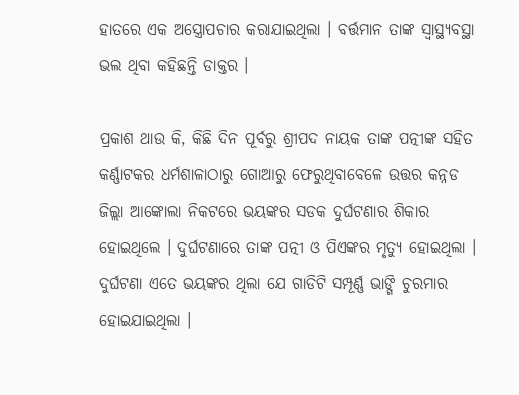ହାତରେ ଏକ ଅସ୍ତ୍ରୋପଚାର କରାଯାଇଥିଲା । ବର୍ତ୍ତମାନ ତାଙ୍କ ସ୍ବାସ୍ଥ୍ୟବସ୍ଥା ଭଲ ଥିବା କହିଛନ୍ତି ଡାକ୍ତର ।

ପ୍ରକାଶ ଥାଉ କି, କିଛି ଦିନ ପୂର୍ବରୁ ଶ୍ରୀପଦ ନାୟକ ତାଙ୍କ ପତ୍ନୀଙ୍କ ସହିତ କର୍ଣ୍ଣାଟକର ଧର୍ମଶାଳାଠାରୁ ଗୋଆରୁ ଫେରୁଥିବାବେଳେ ଉତ୍ତର କନ୍ନଡ ଜିଲ୍ଲା ଆଙ୍କୋଲା ନିକଟରେ ଭୟଙ୍କର ସଡକ ଦୁର୍ଘଟଣାର ଶିକାର ହୋଇଥିଲେ । ଦୁର୍ଘଟଣାରେ ତାଙ୍କ ପତ୍ନୀ ଓ ପିଏଙ୍କର ମୃତ୍ୟୁ ହୋଇଥିଲା । ଦୁର୍ଘଟଣା ଏତେ ଭୟଙ୍କର ଥିଲା ଯେ ଗାଡିଟି ସମ୍ପୂର୍ଣ୍ଣ ଭାଙ୍ଗି ଚୁରମାର ହୋଇଯାଇଥିଲା ।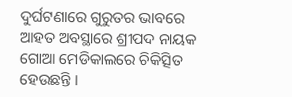ଦୁର୍ଘଟଣାରେ ଗୁରୁତର ଭାବରେ ଆହତ ଅବସ୍ଥାରେ ଶ୍ରୀପଦ ନାୟକ ଗୋଆ ମେଡିକାଲରେ ଚିକିତ୍ସିତ ହେଉଛନ୍ତି ।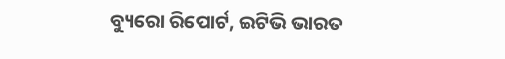ବ୍ୟୁରୋ ରିପୋର୍ଟ, ଇଟିଭି ଭାରତ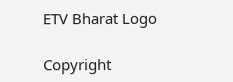ETV Bharat Logo

Copyright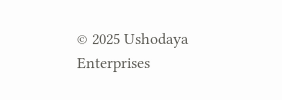© 2025 Ushodaya Enterprises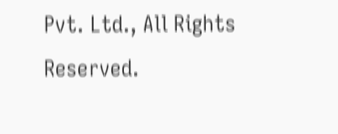Pvt. Ltd., All Rights Reserved.